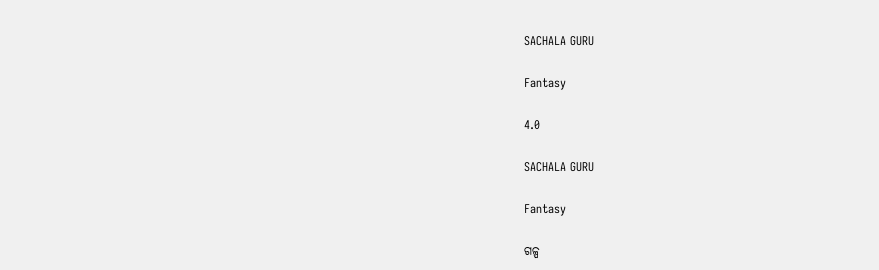SACHALA GURU

Fantasy

4.0

SACHALA GURU

Fantasy

ଗଳ୍ପ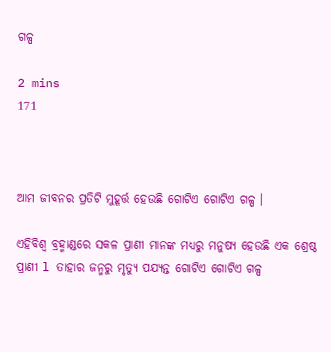ଗଳ୍ପ

2 mins
171



ଆମ ଜୀବନର ପ୍ରତିଟି ମୁହୂର୍ତ୍ତ ହେଉଛି ଗୋଟିଏ ଗୋଟିଏ ଗଳ୍ପ ।

ଏହିବିଶ୍ୱ ବ୍ରହ୍ମାଣ୍ଡରେ ସକଳ ପ୍ରାଣୀ ମାନଙ୍କ ମଧ୍ୟରୁ ମନୁଷ୍ୟ ହେଉଛି ଏକ ଶ୍ରେଷ୍ଠ ପ୍ରାଣୀ l ତାହାର ଜନ୍ମରୁ ମୃତ୍ୟୁ ପଯ୍ୟନ୍ତ ଗୋଟିଏ ଗୋଟିଏ ଗଳ୍ପ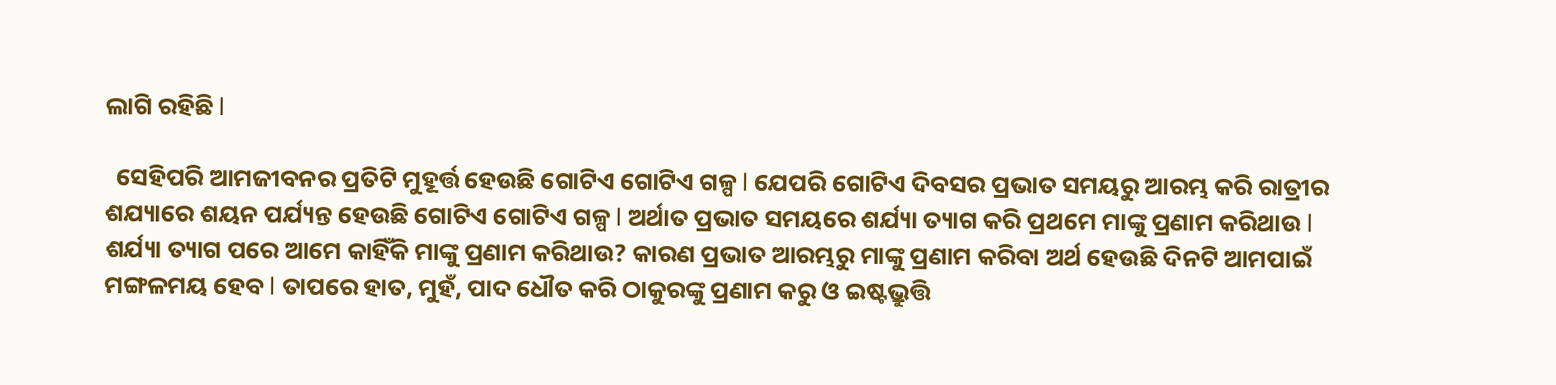ଲାଗି ରହିଛି l

  ସେହିପରି ଆମଜୀବନର ପ୍ରତିଟି ମୁହୂର୍ତ୍ତ ହେଉଛି ଗୋଟିଏ ଗୋଟିଏ ଗଳ୍ପ l ଯେପରି ଗୋଟିଏ ଦିବସର ପ୍ରଭାତ ସମୟରୁ ଆରମ୍ଭ କରି ରାତ୍ରୀର ଶଯ୍ୟାରେ ଶୟନ ପର୍ଯ୍ୟନ୍ତ ହେଉଛି ଗୋଟିଏ ଗୋଟିଏ ଗଳ୍ପ l ଅର୍ଥାତ ପ୍ରଭାତ ସମୟରେ ଶର୍ଯ୍ୟା ତ୍ୟାଗ କରି ପ୍ରଥମେ ମାଙ୍କୁ ପ୍ରଣାମ କରିଥାଉ l ଶର୍ଯ୍ୟା ତ୍ୟାଗ ପରେ ଆମେ କାହିଁକି ମାଙ୍କୁ ପ୍ରଣାମ କରିଥାଉ? କାରଣ ପ୍ରଭାତ ଆରମ୍ଭରୁ ମାଙ୍କୁ ପ୍ରଣାମ କରିବା ଅର୍ଥ ହେଉଛି ଦିନଟି ଆମପାଇଁ ମଙ୍ଗଳମୟ ହେବ l ତାପରେ ହାତ, ମୁହଁ, ପାଦ ଧୌତ କରି ଠାକୁରଙ୍କୁ ପ୍ରଣାମ କରୁ ଓ ଇଷ୍ଟଭ୍ରୁତ୍ତି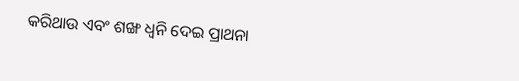କରିଥାଉ ଏବଂ ଶଙ୍ଖ ଧ୍ୱନି ଦେଇ ପ୍ରାଥନା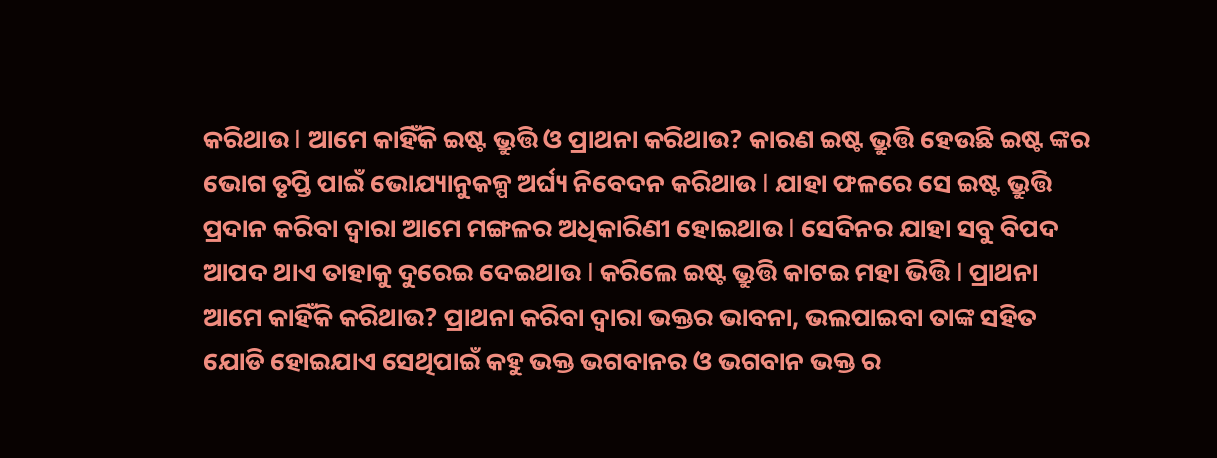କରିଥାଉ l ଆମେ କାହିଁକି ଇଷ୍ଟ ଭ୍ରୁତ୍ତି ଓ ପ୍ରାଥନା କରିଥାଉ? କାରଣ ଇଷ୍ଟ ଭ୍ରୁତ୍ତି ହେଉଛି ଇଷ୍ଟ ଙ୍କର ଭୋଗ ତୃପ୍ତି ପାଇଁ ଭୋଯ୍ୟାନୁକଳ୍ପ ଅର୍ଘ୍ୟ ନିବେଦନ କରିଥାଉ l ଯାହା ଫଳରେ ସେ ଇଷ୍ଟ ଭ୍ରୁତ୍ତି ପ୍ରଦାନ କରିବା ଦ୍ଵାରା ଆମେ ମଙ୍ଗଳର ଅଧିକାରିଣୀ ହୋଇଥାଉ l ସେଦିନର ଯାହା ସବୁ ବିପଦ ଆପଦ ଥାଏ ତାହାକୁ ଦୁରେଇ ଦେଇଥାଉ l କରିଲେ ଇଷ୍ଟ ଭ୍ରୁତ୍ତି କାଟଇ ମହା ଭିତ୍ତି l ପ୍ରାଥନା ଆମେ କାହିଁକି କରିଥାଉ? ପ୍ରାଥନା କରିବା ଦ୍ଵାରା ଭକ୍ତର ଭାବନା, ଭଲପାଇବା ତାଙ୍କ ସହିତ ଯୋଡି ହୋଇଯାଏ ସେଥିପାଇଁ କହୁ ଭକ୍ତ ଭଗବାନର ଓ ଭଗବାନ ଭକ୍ତ ର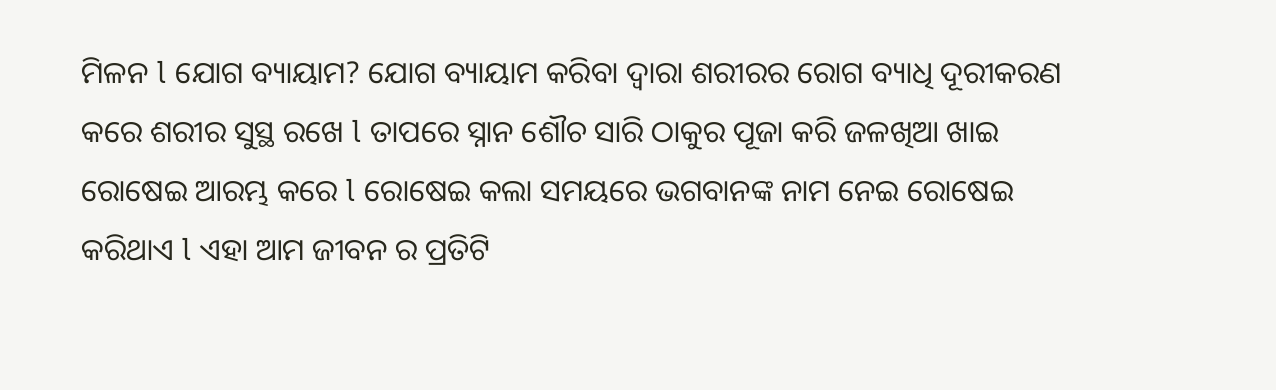ମିଳନ l ଯୋଗ ବ୍ୟାୟାମ? ଯୋଗ ବ୍ୟାୟାମ କରିବା ଦ୍ଵାରା ଶରୀରର ରୋଗ ବ୍ୟାଧି ଦୂରୀକରଣ କରେ ଶରୀର ସୁସ୍ଥ ରଖେ l ତାପରେ ସ୍ନାନ ଶୌଚ ସାରି ଠାକୁର ପୂଜା କରି ଜଳଖିଆ ଖାଇ ରୋଷେଇ ଆରମ୍ଭ କରେ l ରୋଷେଇ କଲା ସମୟରେ ଭଗବାନଙ୍କ ନାମ ନେଇ ରୋଷେଇ କରିଥାଏ l ଏହା ଆମ ଜୀବନ ର ପ୍ରତିଟି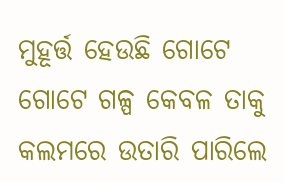ମୁହୂର୍ତ୍ତ ହେଉଛି ଗୋଟେ ଗୋଟେ ଗଳ୍ପ କେବଳ ତାକୁ କଲମରେ ଉତାରି ପାରିଲେ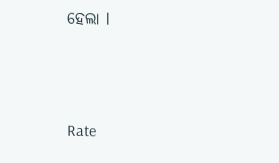ହେଲା l




Rate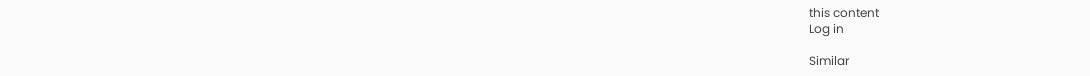this content
Log in

Similar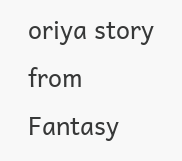oriya story from Fantasy